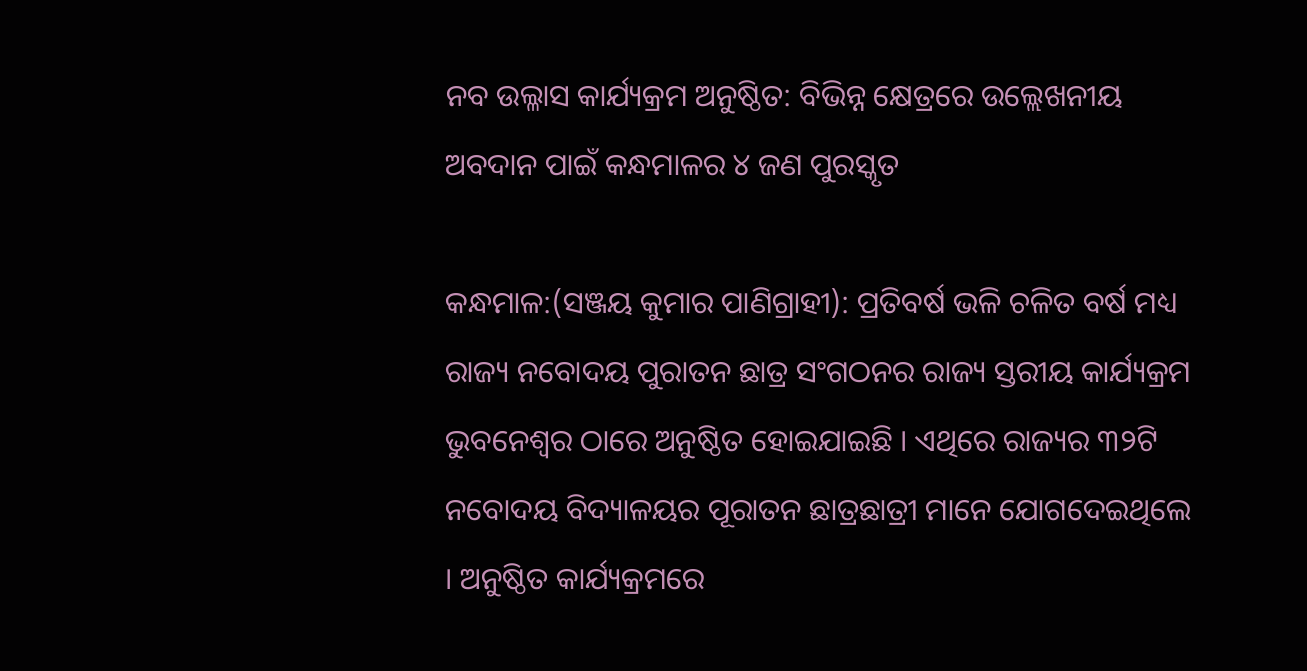ନବ ଉଲ୍ଳାସ କାର୍ଯ୍ୟକ୍ରମ ଅନୁଷ୍ଠିତ: ବିଭିନ୍ନ କ୍ଷେତ୍ରରେ ଉଲ୍ଲେଖନୀୟ ଅବଦାନ ପାଇଁ କନ୍ଧମାଳର ୪ ଜଣ ପୁରସ୍କୃତ

କନ୍ଧମାଳ:(ସଞ୍ଜୟ କୁମାର ପାଣିଗ୍ରାହୀ): ପ୍ରତିବର୍ଷ ଭଳି ଚଳିତ ବର୍ଷ ମଧ୍ୟ ରାଜ୍ୟ ନବୋଦୟ ପୁରାତନ ଛାତ୍ର ସଂଗଠନର ରାଜ୍ୟ ସ୍ତରୀୟ କାର୍ଯ୍ୟକ୍ରମ ଭୁବନେଶ୍ୱର ଠାରେ ଅନୁଷ୍ଠିତ ହୋଇଯାଇଛି । ଏଥିରେ ରାଜ୍ୟର ୩୨ଟି ନବୋଦୟ ବିଦ୍ୟାଳୟର ପୂରାତନ ଛାତ୍ରଛାତ୍ରୀ ମାନେ ଯୋଗଦେଇଥିଲେ । ଅନୁଷ୍ଠିତ କାର୍ଯ୍ୟକ୍ରମରେ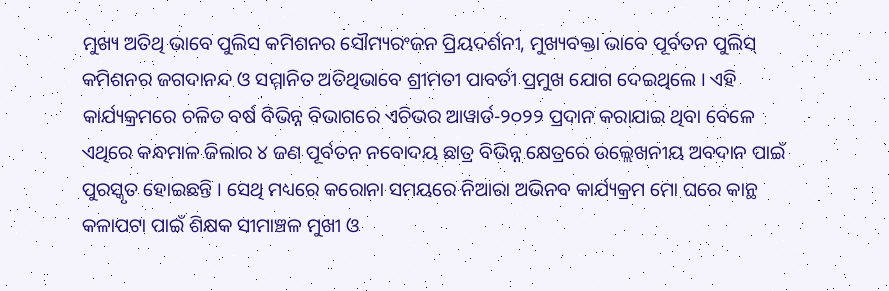ମୁଖ୍ୟ ଅତିଥି ଭାବେ ପୁଲିସ କମିଶନର ସୌମ୍ୟରଂଜନ ପ୍ରିୟଦର୍ଶନୀ, ମୁଖ୍ୟବକ୍ତା ଭାବେ ପୂର୍ବତନ ପୁଲିସ୍‌ କମିଶନର ଜଗଦାନନ୍ଦ ଓ ସମ୍ମାନିତ ଅତିଥିଭାବେ ଶ୍ରୀମତୀ ପାବର୍ତୀ ପ୍ରମୁଖ ଯୋଗ ଦେଇଥିଲେ । ଏହି କାର୍ଯ୍ୟକ୍ରମରେ ଚଳିତ ବର୍ଷ ବିଭିନ୍ନ ବିଭାଗରେ ଏଚିଭର ଆୱାର୍ଡ-୨୦୨୨ ପ୍ରଦାନ କରାଯାଇ ଥିବା ବେଳେ ଏଥିରେ କନ୍ଧମାଳ ଜିଲାର ୪ ଜଣ ପୂର୍ବତନ ନବୋଦୟ ଛାତ୍ର ବିଭିନ୍ନ କ୍ଷେତ୍ରରେ ଉଲ୍ଲେଖନୀୟ ଅବଦାନ ପାଇଁ ପୁରସ୍କୃତ ହୋଇଛନ୍ତି । ସେଥି ମଧ୍ୟରେ କରୋନା ସମୟରେ ନିଆରା ଅଭିନବ କାର୍ଯ୍ୟକ୍ରମ ମୋ ଘରେ କାନ୍ଥ କଳାପଟା ପାଇଁ ଶିକ୍ଷକ ସୀମାଞ୍ଚଳ ମୁଖୀ ଓ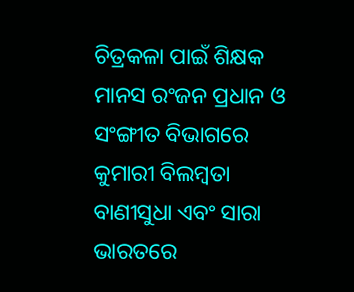ଚିତ୍ରକଳା ପାଇଁ ଶିକ୍ଷକ ମାନସ ରଂଜନ ପ୍ରଧାନ ଓ ସଂଙ୍ଗୀତ ବିଭାଗରେ କୁମାରୀ ବିଲମ୍ବତା ବାଣୀସୁଧା ଏବଂ ସାରା ଭାରତରେ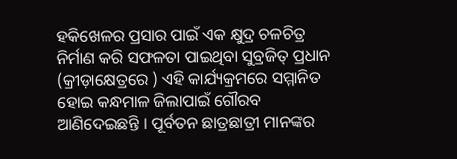ହକିଖେଳର ପ୍ରସାର ପାଇଁ ଏକ କ୍ଷୁଦ୍ର ଚଳଚିତ୍ର ନିର୍ମାଣ କରି ସଫଳତା ପାଇଥିବା ସୁବ୍ରଜିତ୍‌ ପ୍ରଧାନ (କ୍ରୀଡ଼ାକ୍ଷେତ୍ରରେ ) ଏହି କାର୍ଯ୍ୟକ୍ରମରେ ସମ୍ମାନିତ ହୋଇ କନ୍ଧମାଳ ଜିଲାପାଇଁ ଗୌରବ ଆଣିଦେଇଛନ୍ତି । ପୂର୍ବତନ ଛାତ୍ରଛାତ୍ରୀ ମାନଙ୍କର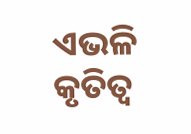ଏଭଳି କୃତିତ୍ୱ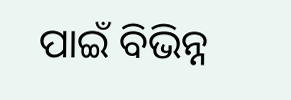ପାଇଁ ବିଭିନ୍ନ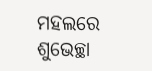ମହଲରେ ଶୁଭେଚ୍ଛା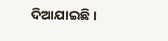ଦିଆଯାଇଛି ।